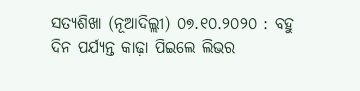ସତ୍ୟଶିଖା (ନୂଆଦିଲ୍ଲୀ) ୦୭.୧୦.୨୦୨୦ : ବହୁ ଦିନ ପର୍ଯ୍ୟନ୍ତ କାଢ଼ା ପିଇଲେ ଲିଭର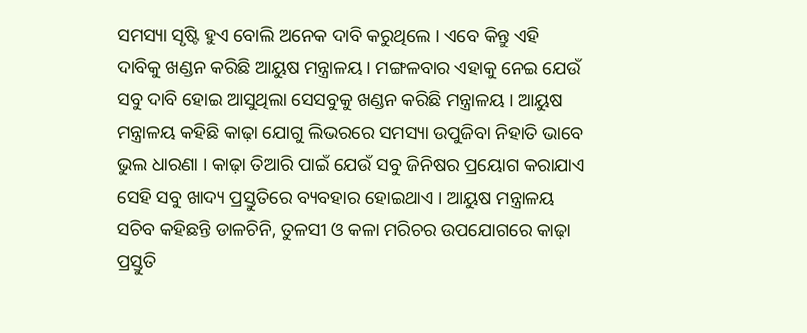ସମସ୍ୟା ସୃଷ୍ଟି ହୁଏ ବୋଲି ଅନେକ ଦାବି କରୁଥିଲେ । ଏବେ କିନ୍ତୁ ଏହି ଦାବିକୁ ଖଣ୍ଡନ କରିଛି ଆୟୁଷ ମନ୍ତ୍ରାଳୟ। ମଙ୍ଗଳବାର ଏହାକୁ ନେଇ ଯେଉଁ ସବୁ ଦାବି ହୋଇ ଆସୁଥିଲା ସେସବୁକୁ ଖଣ୍ଡନ କରିଛି ମନ୍ତ୍ରାଳୟ । ଆୟୁଷ ମନ୍ତ୍ରାଳୟ କହିଛି କାଢ଼ା ଯୋଗୁ ଲିଭରରେ ସମସ୍ୟା ଉପୁଜିବା ନିହାତି ଭାବେ ଭୁଲ ଧାରଣା । କାଢ଼ା ତିଆରି ପାଇଁ ଯେଉଁ ସବୁ ଜିନିଷର ପ୍ରୟୋଗ କରାଯାଏ ସେହି ସବୁ ଖାଦ୍ୟ ପ୍ରସ୍ତୁତିରେ ବ୍ୟବହାର ହୋଇଥାଏ । ଆୟୁଷ ମନ୍ତ୍ରାଳୟ ସଚିବ କହିଛନ୍ତି ଡାଳଚିନି, ତୁଳସୀ ଓ କଳା ମରିଚର ଉପଯୋଗରେ କାଢ଼ା ପ୍ରସ୍ତୁତି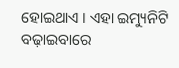ହୋଇଥାଏ । ଏହା ଇମ୍ୟୁନିଟି ବଢ଼ାଇବାରେ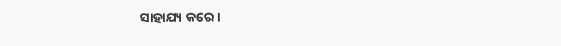ସାହାଯ୍ୟ କରେ ।